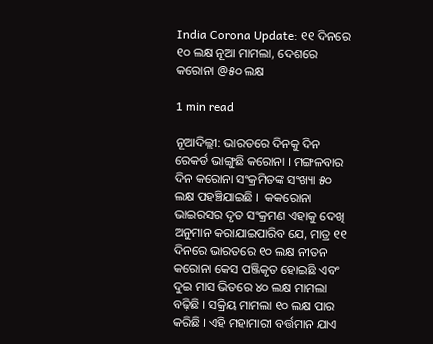India Corona Update: ୧୧ ଦିନରେ ୧୦ ଲକ୍ଷ ନୂଆ ମାମଲା, ଦେଶରେ କରୋନା @୫୦ ଲକ୍ଷ

1 min read

ନୂଆଦିଲ୍ଲୀ: ଭାରତରେ ଦିନକୁ ଦିନ ରେକର୍ଡ ଭାଙ୍ଗୁଛି କରୋନା । ମଙ୍ଗଳବାର ଦିନ କରୋନା ସଂକ୍ରମିତଙ୍କ ସଂଖ୍ୟା ୫୦ ଲକ୍ଷ ପହଞ୍ଚିଯାଇଛି ।  କକରୋନା ଭାଇରସର ଦୃତ ସଂକ୍ରମଣ ଏହାକୁ ଦେଖି ଅନୁମାନ କରାଯାଇପାରିବ ଯେ, ମାତ୍ର ୧୧ ଦିନରେ ଭାରତରେ ୧୦ ଲକ୍ଷ ନୀତନ କରୋନା କେସ ପଞ୍ଜିକୃତ ହୋଇଛି ଏବଂ ଦୁଇ ମାସ ଭିତରେ ୪୦ ଲକ୍ଷ ମାମଲା ବଢ଼ିଛି । ସକ୍ରିୟ ମାମଲା ୧୦ ଲକ୍ଷ ପାର କରିଛି । ଏହି ମହାମାରୀ ବର୍ତ୍ତମାନ ଯାଏ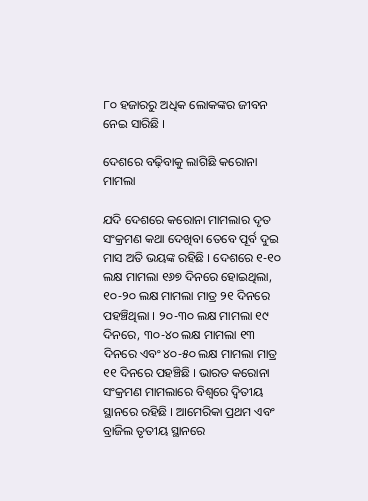୮୦ ହଜାରରୁ ଅଧିକ ଲୋକଙ୍କର ଜୀବନ ନେଇ ସାରିଛି ।

ଦେଶରେ ବଢ଼ିବାକୁ ଲାଗିଛି କରୋନା ମାମଲା

ଯଦି ଦେଶରେ କରୋନା ମାମଲାର ଦୃତ ସଂକ୍ରମଣ କଥା ଦେଖିବା ତେବେ ପୂର୍ବ ଦୁଇ ମାସ ଅତି ଭୟଙ୍କ ରହିଛି । ଦେଶରେ ୧-୧୦ ଲକ୍ଷ ମାମଲା ୧୬୭ ଦିନରେ ହୋଇଥିଲା, ୧୦-୨୦ ଲକ୍ଷ ମାମଲା ମାତ୍ର ୨୧ ଦିନରେ ପହଞ୍ଚିଥିଲା । ୨୦-୩୦ ଲକ୍ଷ ମାମଲା ୧୯ ଦିନରେ, ୩୦-୪୦ ଲକ୍ଷ ମାମଲା ୧୩ ଦିନରେ ଏବଂ ୪୦-୫୦ ଲକ୍ଷ ମାମଲା ମାତ୍ର ୧୧ ଦିନରେ ପହଞ୍ଚିଛି । ଭାରତ କରୋନା ସଂକ୍ରମଣ ମାମଲାରେ ବିଶ୍ୱରେ ଦ୍ୱିତୀୟ ସ୍ଥାନରେ ରହିଛି । ଆମେରିକା ପ୍ରଥମ ଏବଂ ବ୍ରାଜିଲ ତୃତୀୟ ସ୍ଥାନରେ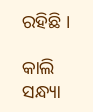ରହିଛି ।

କାଲି ସନ୍ଧ୍ୟା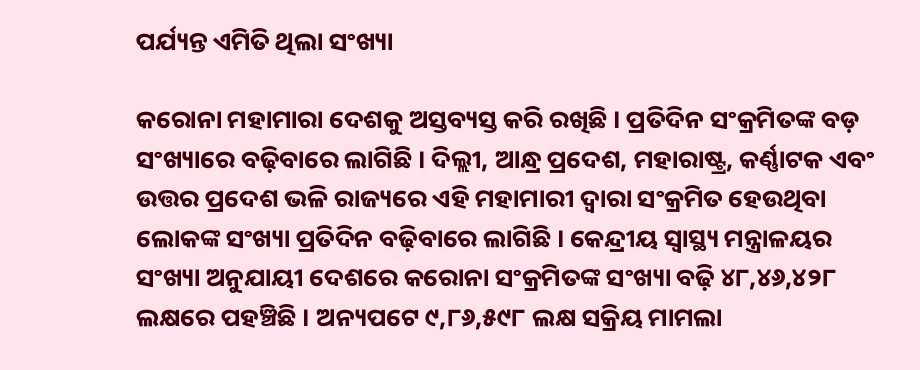ପର୍ଯ୍ୟନ୍ତ ଏମିତି ଥିଲା ସଂଖ୍ୟା

କରୋନା ମହାମାରା ଦେଶକୁ ଅସ୍ତବ୍ୟସ୍ତ କରି ରଖିଛି । ପ୍ରତିଦିନ ସଂକ୍ରମିତଙ୍କ ବଡ଼ ସଂଖ୍ୟାରେ ବଢ଼ିବାରେ ଲାଗିଛି । ଦିଲ୍ଲୀ, ଆନ୍ଧ୍ର ପ୍ରଦେଶ, ମହାରାଷ୍ଟ୍ର, କର୍ଣ୍ଣାଟକ ଏବଂ ଉତ୍ତର ପ୍ରଦେଶ ଭଳି ରାଜ୍ୟରେ ଏହି ମହାମାରୀ ଦ୍ୱାରା ସଂକ୍ରମିତ ହେଉଥିବା ଲୋକଙ୍କ ସଂଖ୍ୟା ପ୍ରତିଦିନ ବଢ଼ିବାରେ ଲାଗିଛି । କେନ୍ଦ୍ରୀୟ ସ୍ୱାସ୍ଥ୍ୟ ମନ୍ତ୍ରାଳୟର ସଂଖ୍ୟା ଅନୁଯାୟୀ ଦେଶରେ କରୋନା ସଂକ୍ରମିତଙ୍କ ସଂଖ୍ୟା ବଢ଼ି ୪୮,୪୬,୪୨୮ ଲକ୍ଷରେ ପହଞ୍ଚିଛି । ଅନ୍ୟପଟେ ୯,୮୬,୫୯୮ ଲକ୍ଷ ସକ୍ରିୟ ମାମଲା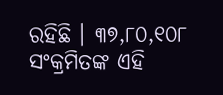ରହିଛି । ୩୭,୮୦,୧୦୮ ସଂକ୍ରମିତଙ୍କ ଏହି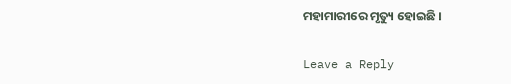ମହାମାରୀରେ ମୃତ୍ୟୁ ହୋଇଛି ।

Leave a Reply